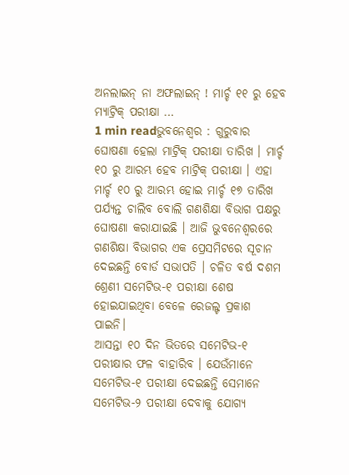ଅନଲାଇନ୍ ନା ଅଫଲାଇନ୍ ! ମାର୍ଚ୍ଚ ୧୧ ରୁ ହେବ ମ୍ୟାଟ୍ରିକ୍ ପରୀକ୍ଷା …
1 min readଭୁବନେଶ୍ୱର : ଗୁରୁବାର ଘୋଷଣା ହେଲା ମାଟ୍ରିକ୍ ପରୀକ୍ଷା ତାରିଖ । ମାର୍ଚ୍ଚ ୧୦ ରୁ ଆରମ୍ଭ ହେବ ମାଟ୍ରିକ୍ ପରୀକ୍ଷା । ଏହା ମାର୍ଚ୍ଚ ୧୦ ରୁ ଆରମ୍ଭ ହୋଇ ମାର୍ଚ୍ଚ ୧୭ ତାରିଖ ପର୍ଯ୍ୟନ୍ତ ଚାଲିବ ବୋଲି ଗଣଶିକ୍ଷା ବିଭାଗ ପକ୍ଷରୁ ଘୋଷଣା କରାଯାଇଛି । ଆଜି ଭୁବନେଶ୍ୱରରେ ଗଣଶିକ୍ଷା ବିଭାଗର ଏକ ପ୍ରେସମିଟରେ ସୂଚାନ ଦେଇଛନ୍ତି ବୋର୍ଡ ସଭାପତି । ଚଳିତ ବର୍ଷ ଦଶମ ଶ୍ରେଣୀ ସମେଟିଭ-୧ ପରୀକ୍ଷା ଶେଷ ହୋଇଯାଇଥିବା ବେଳେ ରେଜଲ୍ଟ ପ୍ରକାଶ ପାଇନି।
ଆସନ୍ତା ୧୦ ଦିନ ଭିତରେ ସମେଟିଭ-୧ ପରୀକ୍ଷାର ଫଳ ବାହାରିବ । ଯେଉଁମାନେ ସମେଟିଭ-୧ ପରୀକ୍ଷା ଦେଇଛନ୍ତି ସେମାନେ ସମେଟିଭ-୨ ପରୀକ୍ଷା ଦେବାକୁ ଯୋଗ୍ୟ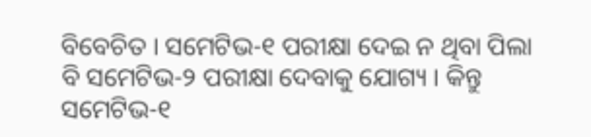ବିବେଚିତ । ସମେଟିଭ-୧ ପରୀକ୍ଷା ଦେଇ ନ ଥିବା ପିଲା ବି ସମେଟିଭ-୨ ପରୀକ୍ଷା ଦେବାକୁ ଯୋଗ୍ୟ । କିନ୍ତୁ ସମେଟିଭ-୧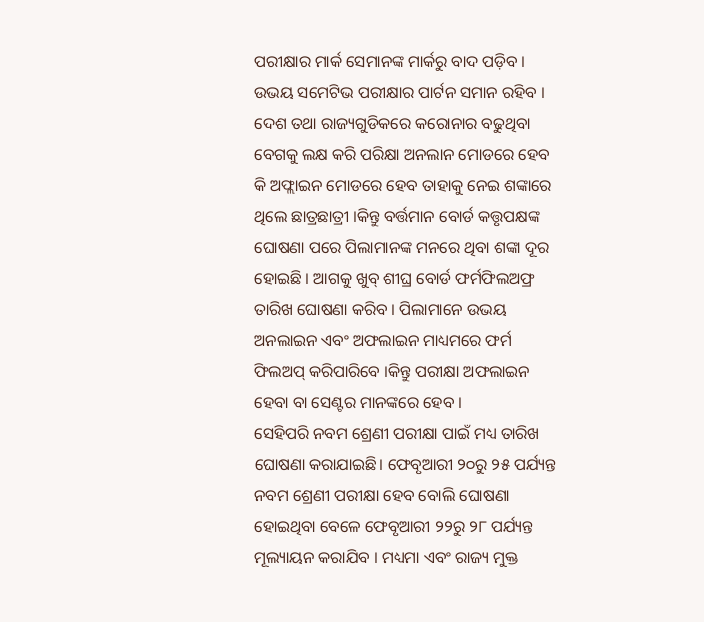ପରୀକ୍ଷାର ମାର୍କ ସେମାନଙ୍କ ମାର୍କରୁ ବାଦ ପଡ଼ିବ । ଉଭୟ ସମେଟିଭ ପରୀକ୍ଷାର ପାର୍ଟନ ସମାନ ରହିବ ।
ଦେଶ ତଥା ରାଜ୍ୟଗୁଡିକରେ କରୋନାର ବଢୁଥିବା ବେଗକୁ ଲକ୍ଷ କରି ପରିକ୍ଷା ଅନଲାନ ମୋଡରେ ହେବ କି ଅଫ୍ଲାଇନ ମୋଡରେ ହେବ ତାହାକୁ ନେଇ ଶଙ୍କାରେ ଥିଲେ ଛାତ୍ରଛାତ୍ରୀ ।କିନ୍ତୁ ବର୍ତ୍ତମାନ ବୋର୍ଡ କତ୍ତୃପକ୍ଷଙ୍କ ଘୋଷଣା ପରେ ପିଲାମାନଙ୍କ ମନରେ ଥିବା ଶଙ୍କା ଦୂର ହୋଇଛି । ଆଗକୁ ଖୁବ୍ ଶୀଘ୍ର ବୋର୍ଡ ଫର୍ମଫିଲଅଫ୍ର ତାରିଖ ଘୋଷଣା କରିବ । ପିଲାମାନେ ଉଭୟ ଅନଲାଇନ ଏବଂ ଅଫଲାଇନ ମାଧ୍ୟମରେ ଫର୍ମ ଫିଲଅପ୍ କରିପାରିବେ ।କିନ୍ତୁ ପରୀକ୍ଷା ଅଫଲାଇନ ହେବା ବା ସେଣ୍ଟର ମାନଙ୍କରେ ହେବ ।
ସେହିପରି ନବମ ଶ୍ରେଣୀ ପରୀକ୍ଷା ପାଇଁ ମଧ୍ୟ ତାରିଖ ଘୋଷଣା କରାଯାଇଛି। ଫେବୃଆରୀ ୨୦ରୁ ୨୫ ପର୍ଯ୍ୟନ୍ତ ନବମ ଶ୍ରେଣୀ ପରୀକ୍ଷା ହେବ ବୋଲି ଘୋଷଣା ହୋଇଥିବା ବେଳେ ଫେବୃଆରୀ ୨୨ରୁ ୨୮ ପର୍ଯ୍ୟନ୍ତ ମୂଲ୍ୟାୟନ କରାଯିବ । ମଧ୍ୟମା ଏବଂ ରାଜ୍ୟ ମୁକ୍ତ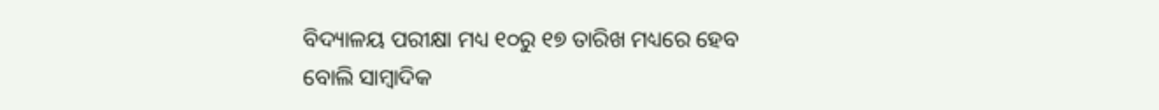ବିଦ୍ୟାଳୟ ପରୀକ୍ଷା ମଧ୍ୟ ୧୦ରୁ ୧୭ ତାରିଖ ମଧ୍ୟରେ ହେବ ବୋଲି ସାମ୍ବାଦିକ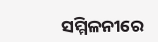ସମ୍ମିଳନୀରେ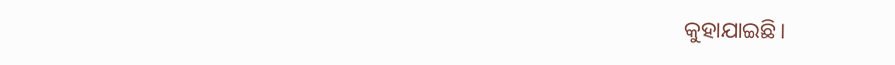କୁହାଯାଇଛି।